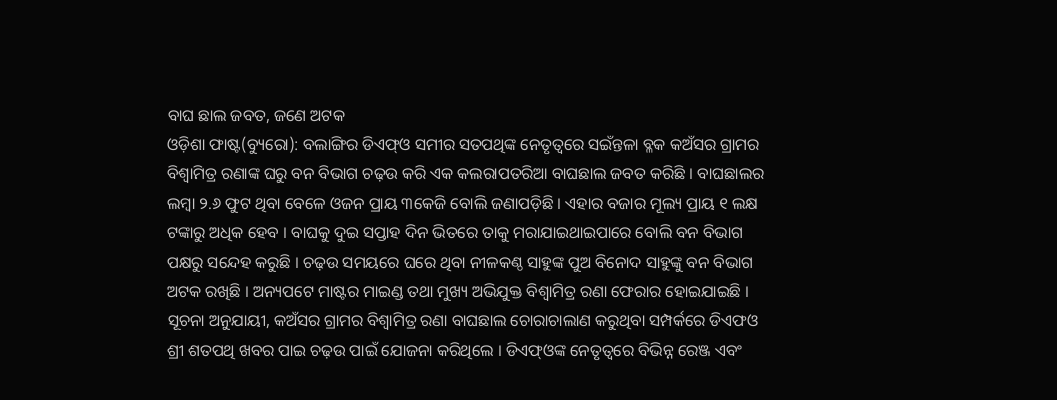ବାଘ ଛାଲ ଜବତ, ଜଣେ ଅଟକ
ଓଡ଼ିଶା ଫାଷ୍ଟ(ବ୍ୟୁରୋ): ବଲାଙ୍ଗିର ଡିଏଫ୍ଓ ସମୀର ସତପଥିଙ୍କ ନେତୃତ୍ୱରେ ସଇଁନ୍ତଳା ବ୍ଳକ କଅଁସର ଗ୍ରାମର ବିଶ୍ୱାମିତ୍ର ରଣାଙ୍କ ଘରୁ ବନ ବିଭାଗ ଚଢ଼ଉ କରି ଏକ କଲରାପତରିଆ ବାଘଛାଲ ଜବତ କରିଛି । ବାଘଛାଲର ଲମ୍ବା ୨.୬ ଫୁଟ ଥିବା ବେଳେ ଓଜନ ପ୍ରାୟ ୩କେଜି ବୋଲି ଜଣାପଡ଼ିଛି । ଏହାର ବଜାର ମୂଲ୍ୟ ପ୍ରାୟ ୧ ଲକ୍ଷ ଟଙ୍କାରୁ ଅଧିକ ହେବ । ବାଘକୁ ଦୁଇ ସପ୍ତାହ ଦିନ ଭିତରେ ତାକୁ ମରାଯାଇଥାଇପାରେ ବୋଲି ବନ ବିଭାଗ ପକ୍ଷରୁ ସନ୍ଦେହ କରୁଛି । ଚଢ଼ଉ ସମୟରେ ଘରେ ଥିବା ନୀଳକଣ୍ଠ ସାହୁଙ୍କ ପୁଅ ବିନୋଦ ସାହୁଙ୍କୁ ବନ ବିଭାଗ ଅଟକ ରଖିଛି । ଅନ୍ୟପଟେ ମାଷ୍ଟର ମାଇଣ୍ଡ ତଥା ମୁଖ୍ୟ ଅଭିଯୁକ୍ତ ବିଶ୍ୱାମିତ୍ର ରଣା ଫେରାର ହୋଇଯାଇଛି । ସୂଚନା ଅନୁଯାୟୀ, କଅଁସର ଗ୍ରାମର ବିଶ୍ୱାମିତ୍ର ରଣା ବାଘଛାଲ ଚୋରାଚାଲାଣ କରୁଥିବା ସମ୍ପର୍କରେ ଡିଏଫଓ ଶ୍ରୀ ଶତପଥି ଖବର ପାଇ ଚଢ଼ଉ ପାଇଁ ଯୋଜନା କରିଥିଲେ । ଡିଏଫ୍ଓଙ୍କ ନେତୃତ୍ୱରେ ବିଭିନ୍ନ ରେଞ୍ଜ ଏବଂ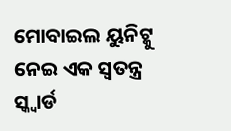ମୋବାଇଲ ୟୁନିଟ୍କୁ ନେଇ ଏକ ସ୍ୱତନ୍ତ୍ର ସ୍କ୍ୱାର୍ଡ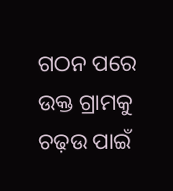ଗଠନ ପରେ ଉକ୍ତ ଗ୍ରାମକୁ ଚଢ଼ଉ ପାଇଁ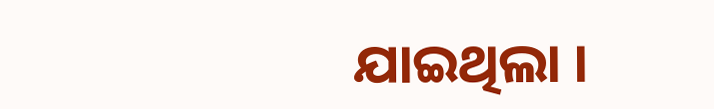ଯାଇଥିଲା ।